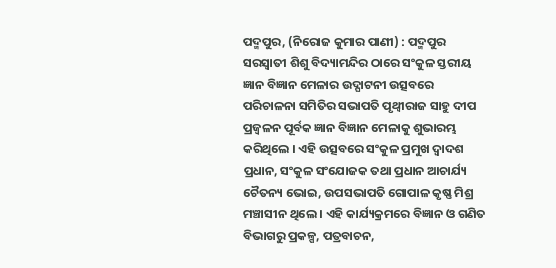ପଦ୍ମପୁର, (ନିରୋଜ କୁମାର ପାଣୀ) : ପଦ୍ମପୁର ସରସ୍ୱାତୀ ଶିଶୁ ବିଦ୍ୟାମନ୍ଦିର ଠାରେ ସଂକୁଳ ସ୍ତରୀୟ ଜ୍ଞାନ ବିଜ୍ଞାନ ମେଳାର ଉଦ୍ଘାଟନୀ ଉତ୍ସବରେ ପରିଚାଳନା ସମିତିର ସଭାପତି ପୃଥ୍ୱୀରାଜ ସାହୁ ଦୀପ ପ୍ରଜ୍ୱଳନ ପୂର୍ବକ ଜ୍ଞାନ ବିଜ୍ଞାନ ମେଳାକୁ ଶୁଭାରମ୍ଭ କରିଥିଲେ । ଏହି ଉତ୍ସବରେ ସଂକୁଳ ପ୍ରମୁଖ ଦ୍ୱାଦଶ ପ୍ରଧାନ, ସଂକୁଳ ସଂଯୋଜକ ତଥା ପ୍ରଧାନ ଆଚାର୍ଯ୍ୟ ଚୈତନ୍ୟ ଭୋଇ, ଉପସଭାପତି ଗୋପାଳ କୃଷ୍ଣ ମିଶ୍ର ମଞ୍ଚାସୀନ ଥିଲେ । ଏହି କାର୍ଯ୍ୟକ୍ରମରେ ବିଜ୍ଞାନ ଓ ଗଣିତ ବିଭାଗରୁ ପ୍ରକଳ୍ପ, ପତ୍ରବାଚନ,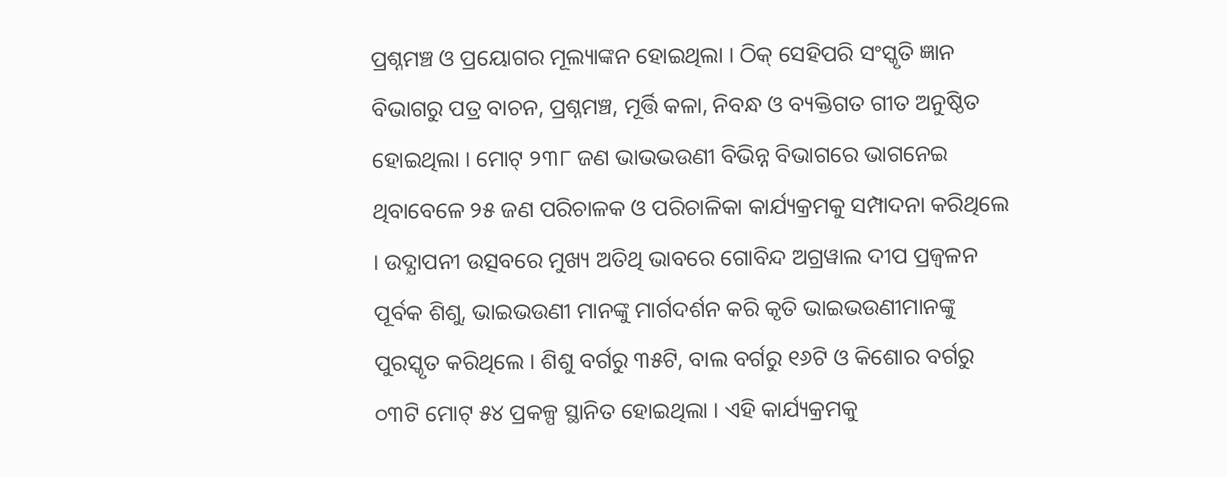ପ୍ରଶ୍ନମଞ୍ଚ ଓ ପ୍ରୟୋଗର ମୂଲ୍ୟାଙ୍କନ ହୋଇଥିଲା । ଠିକ୍ ସେହିପରି ସଂସ୍କୃତି ଜ୍ଞାନ ବିଭାଗରୁ ପତ୍ର ବାଚନ, ପ୍ରଶ୍ନମଞ୍ଚ, ମୂର୍ତ୍ତି କଳା, ନିବନ୍ଧ ଓ ବ୍ୟକ୍ତିଗତ ଗୀତ ଅନୁଷ୍ଠିତ ହୋଇଥିଲା । ମୋଟ୍ ୨୩୮ ଜଣ ଭାଭଭଉଣୀ ବିଭିନ୍ନ ବିଭାଗରେ ଭାଗନେଇ ଥିବାବେଳେ ୨୫ ଜଣ ପରିଚାଳକ ଓ ପରିଚାଳିକା କାର୍ଯ୍ୟକ୍ରମକୁ ସମ୍ପାଦନା କରିଥିଲେ । ଉଦ୍ଯାପନୀ ଉତ୍ସବରେ ମୁଖ୍ୟ ଅତିଥି ଭାବରେ ଗୋବିନ୍ଦ ଅଗ୍ରୱାଲ ଦୀପ ପ୍ରଜ୍ୱଳନ ପୂର୍ବକ ଶିଶୁ, ଭାଇଭଉଣୀ ମାନଙ୍କୁ ମାର୍ଗଦର୍ଶନ କରି କୃତି ଭାଇଭଉଣୀମାନଙ୍କୁ ପୁରସ୍କୃତ କରିଥିଲେ । ଶିଶୁ ବର୍ଗରୁ ୩୫ଟି, ବାଲ ବର୍ଗରୁ ୧୬ଟି ଓ କିଶୋର ବର୍ଗରୁ ୦୩ଟି ମୋଟ୍ ୫୪ ପ୍ରକଳ୍ପ ସ୍ଥାନିତ ହୋଇଥିଲା । ଏହି କାର୍ଯ୍ୟକ୍ରମକୁ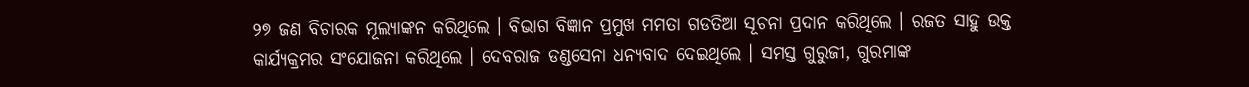୨୭ ଜଣ ବିଚାରକ ମୂଲ୍ୟାଙ୍କନ କରିଥିଲେ । ବିଭାଗ ବିଜ୍ଞାନ ପ୍ରମୁଖ ମମତା ଗଡତିଆ ସୂଚନା ପ୍ରଦାନ କରିଥିଲେ । ରଜତ ସାହୁ ଉକ୍ତ କାର୍ଯ୍ୟକ୍ରମର ସଂଯୋଜନା କରିଥିଲେ । ଦେବରାଜ ଡଣ୍ଡସେନା ଧନ୍ୟବାଦ ଦେଇଥିଲେ । ସମସ୍ତ ଗୁରୁଜୀ, ଗୁରମାଙ୍କ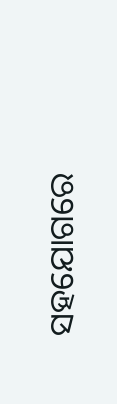ସହଯୋଗରେ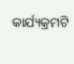କାର୍ଯ୍ୟକ୍ରମଟି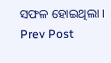ସଫଳ ହୋଇଥିଲା ।
Prev Post